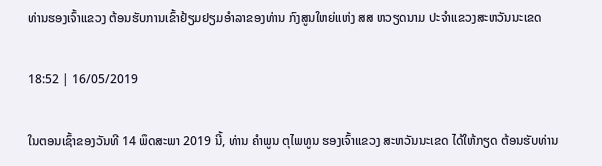ທ່ານຮອງເຈົ້າແຂວງ ຕ້ອນຮັບການເຂົ້າຢ້ຽມຢຽມອຳລາຂອງທ່ານ ກົງສູນໃຫຍ່ແຫ່ງ ສສ ຫວຽດນາມ ປະຈຳແຂວງສະຫວັນນະເຂດ

18:52 | 16/05/2019

ໃນຕອນເຊົ້າຂອງວັນທີ 14 ພຶດສະພາ 2019 ນີ້, ທ່ານ ຄໍາພູນ ຕຸໄພທູນ ຮອງເຈົ້າແຂວງ ສະຫວັນນະເຂດ ໄດ້ໃຫ້ກຽດ ຕ້ອນຮັບທ່ານ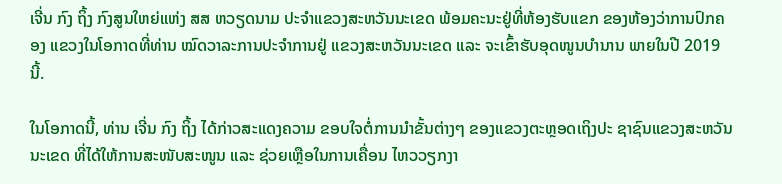ເຈີ່ນ ກົງ ຖິ້ງ ກົງສູນໃຫຍ່ແຫ່ງ ສສ ຫວຽດນາມ ປະຈໍາແຂວງສະຫວັນນະເຂດ ພ້ອມຄະນະຢູ່ທີ່ຫ້ອງຮັບແຂກ ຂອງຫ້ອງວ່າການປົກຄອງ ແຂວງໃນໂອກາດທີ່ທ່ານ ໝົດວາລະການປະຈໍາການຢູ່ ແຂວງສະຫວັນນະເຂດ ແລະ ຈະເຂົ້າຮັບອຸດໜູນບໍານານ ພາຍໃນປີ 2019 ນີ້.

ໃນໂອກາດນີ້, ທ່ານ ເຈີ່ນ ກົງ ຖິ້ງ ໄດ້ກ່າວສະແດງຄວາມ ຂອບໃຈຕໍ່ການນໍາຂັ້ນຕ່າງໆ ຂອງແຂວງຕະຫຼອດເຖິງປະ ຊາຊົນແຂວງສະຫວັນນະເຂດ ທີ່ໄດ້ໃຫ້ການສະໜັບສະໜູນ ແລະ ຊ່ວຍເຫຼືອໃນການເຄື່ອນ ໄຫວວຽກງາ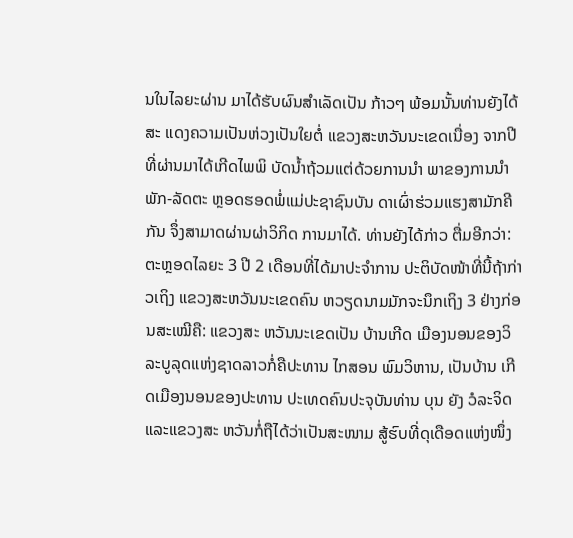ນໃນໄລຍະຜ່ານ ມາໄດ້ຮັບຜົນສໍາເລັດເປັນ ກ້າວໆ ພ້ອມນັ້ນທ່ານຍັງໄດ້ສະ ແດງຄວາມເປັນຫ່ວງເປັນໃຍຕໍ່ ແຂວງສະຫວັນນະເຂດເນື່ອງ ຈາກປີທີ່ຜ່ານມາໄດ້ເກີດໄພພິ ບັດນໍ້າຖ້ວມແຕ່ດ້ວຍການນໍາ ພາຂອງການນໍາພັກ-ລັດຕະ ຫຼອດຮອດພໍ່ແມ່ປະຊາຊົນບັນ ດາເຜົ່າຮ່ວມແຮງສາມັກຄີກັນ ຈຶ່ງສາມາດຜ່ານຜ່າວິກິດ ການມາໄດ້. ທ່ານຍັງໄດ້ກ່າວ ຕື່ມອີກວ່າ: ຕະຫຼອດໄລຍະ 3 ປີ 2 ເດືອນທີ່ໄດ້ມາປະຈໍາການ ປະຕິບັດໜ້າທີ່ນີ້ຖ້າກ່າວເຖິງ ແຂວງສະຫວັນນະເຂດຄົນ ຫວຽດນາມມັກຈະນຶກເຖິງ 3 ຢ່າງກ່ອນສະເໝີຄື: ແຂວງສະ ຫວັນນະເຂດເປັນ ບ້ານເກີດ ເມືອງນອນຂອງວິລະບູລຸດແຫ່ງຊາດລາວກໍ່ຄືປະທານ ໄກສອນ ພົມວິຫານ, ເປັນບ້ານ ເກີດເມືອງນອນຂອງປະທານ ປະເທດຄົນປະຈຸບັນທ່ານ ບຸນ ຍັງ ວໍລະຈິດ ແລະແຂວງສະ ຫວັນກໍ່ຖືໄດ້ວ່າເປັນສະໜາມ ສູ້ຮົບທີ່ດຸເດືອດແຫ່ງໜຶ່ງ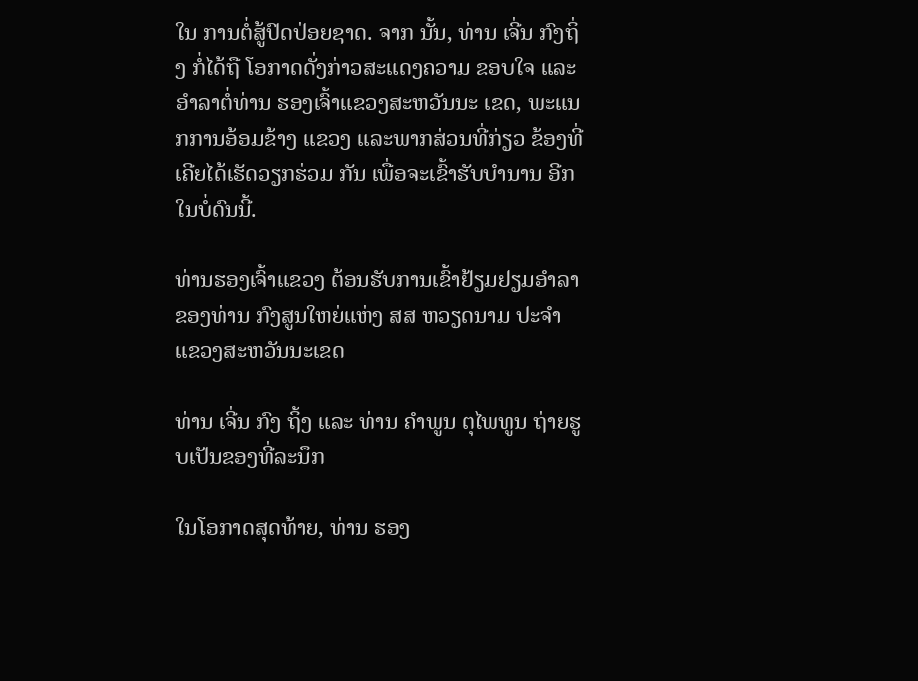ໃນ ການຕໍ່ສູ້ປົດປ່ອຍຊາດ. ຈາກ ນັ້ນ, ທ່ານ ເຈີ່ນ ກົງຖິ່ງ ກໍ່ໄດ້ຖື ໂອກາດດັ່ງກ່າວສະແດງຄວາມ ຂອບໃຈ ແລະອໍາລາຕໍ່ທ່ານ ຮອງເຈົ້າແຂວງສະຫວັນນະ ເຂດ, ພະແນກການອ້ອມຂ້າງ ແຂວງ ແລະພາກສ່ວນທີ່ກ່ຽວ ຂ້ອງທີ່ເຄີຍໄດ້ເຮັດວຽກຮ່ວມ ກັນ ເພື່ອຈະເຂົ້າຮັບບໍານານ ອີກໃນບໍ່ດົນນີ້.

ທ່ານຮອງເຈົ້າແຂວງ ຕ້ອນຮັບການເຂົ້າຢ້ຽມຢຽມອຳລາຂອງທ່ານ ກົງສູນໃຫຍ່ແຫ່ງ ສສ ຫວຽດນາມ ປະຈຳແຂວງສະຫວັນນະເຂດ

ທ່ານ ເຈີ່ນ ກົງ ຖິ້ງ ແລະ ທ່ານ ຄໍາພູນ ຕຸໄພທູນ ຖ່າຍຮູບເປັນຂອງທີ່ລະນຶກ

ໃນໂອກາດສຸດທ້າຍ, ທ່ານ ຮອງ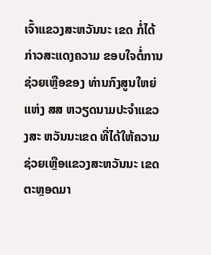ເຈົ້າແຂວງສະຫວັນນະ ເຂດ ກໍ່ໄດ້ກ່າວສະແດງຄວາມ ຂອບໃຈຕໍ່ການຊ່ວຍເຫຼືອຂອງ ທ່ານກົງສູນໃຫຍ່ແຫ່ງ ສສ ຫວຽດນາມປະຈໍາແຂວງສະ ຫວັນນະເຂດ ທີ່ໄດ້ໃຫ້ຄວາມ ຊ່ວຍເຫຼືອແຂວງສະຫວັນນະ ເຂດຕະຫຼອດມາ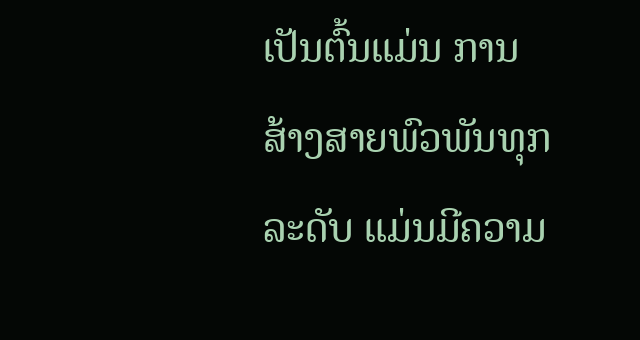ເປັນຕົ້ນແມ່ນ ການສ້າງສາຍພົວພັນທຸກລະດັບ ແມ່ນມີຄວາມ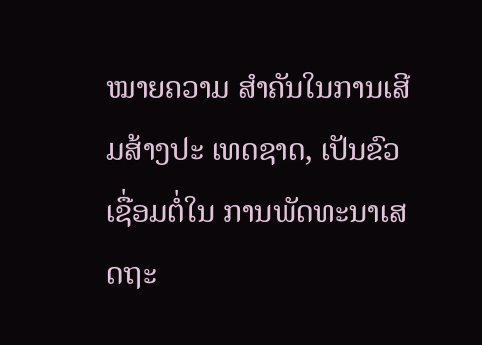ໝາຍຄວາມ ສໍາຄັນໃນການເສີມສ້າງປະ ເທດຊາດ, ເປັນຂົວເຊື່ອມຕໍ່ໃນ ການພັດທະນາເສດຖະ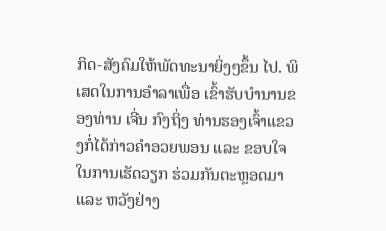ກິດ-ສັງຄົມໃຫ້ພັດທະນາຍິ່ງໆຂຶ້ນ ໄປ. ພິເສດໃນການອໍາລາເພື່ອ ເຂົ້າຮັບບໍານານຂອງທ່ານ ເຈີ່ນ ກົງຖິ່ງ ທ່ານຮອງເຈົ້າແຂວງກໍ່ໄດ້ກ່າວຄໍາອວຍພອນ ແລະ ຂອບໃຈໃນການເຮັດວຽກ ຮ່ວມກັນຕະຫຼອດມາ ແລະ ຫວັງຢ່າງ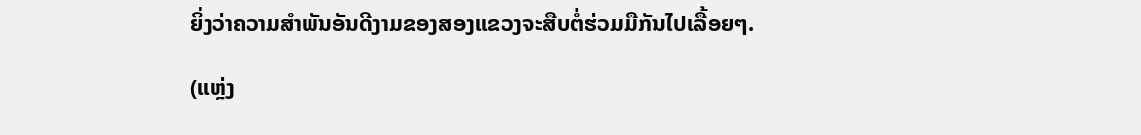ຍິ່ງວ່າຄວາມສໍາພັນອັນດີງາມຂອງສອງແຂວງຈະສືບຕໍ່ຮ່ວມມືກັນໄປເລື້ອຍໆ.

(ແຫຼ່ງ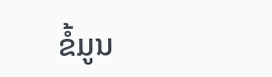ຂໍ້ມູນ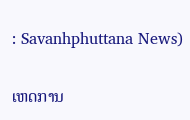: Savanhphuttana News)

ເຫດການ